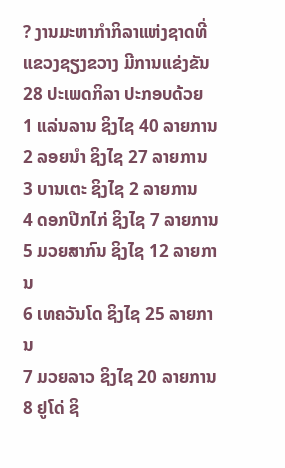? ງານມະຫາກຳກິລາແຫ່ງຊາດທີ່ແຂວງຊຽງຂວາງ ມີການແຂ່ງຂັນ 28 ປະເພດກິລາ ປະກອບດ້ວຍ
1 ແລ່ນລານ ຊິງໄຊ 40 ລາຍການ
2 ລອຍນຳ ຊິງໄຊ 27 ລາຍການ
3 ບານເຕະ ຊິງໄຊ 2 ລາຍການ
4 ດອກປີກໄກ່ ຊິງໄຊ 7 ລາຍການ
5 ມວຍສາກົນ ຊິງໄຊ 12 ລາຍການ
6 ເທຄວັນໂດ ຊິງໄຊ 25 ລາຍການ
7 ມວຍລາວ ຊິງໄຊ 20 ລາຍການ
8 ຢູໂດ່ ຊິ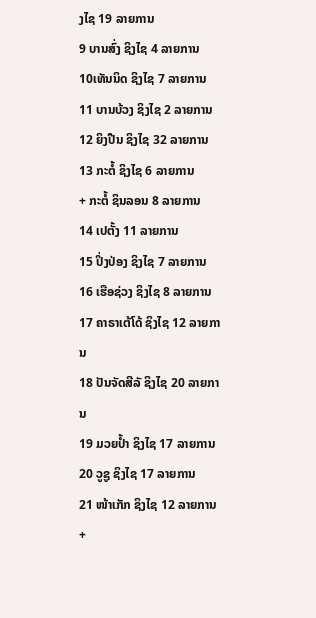ງໄຊ 19 ລາຍການ
9 ບານສົ່ງ ຊິງໄຊ 4 ລາຍການ
10ເທັນນິດ ຊິງໄຊ 7 ລາຍການ
11 ບານບ້ວງ ຊິງໄຊ 2 ລາຍການ
12 ຍິງປືນ ຊິງໄຊ 32 ລາຍການ
13 ກະຕໍ້ ຊິງໄຊ 6 ລາຍການ
+ ກະຕໍ້ ຊິນລອນ 8 ລາຍການ
14 ເປຕັ້ງ 11 ລາຍການ
15 ປິ່ງປ່ອງ ຊິງໄຊ 7 ລາຍການ
16 ເຮືອຊ່ວງ ຊິງໄຊ 8 ລາຍການ
17 ຄາຣາເຕ້ໂດ້ ຊິງໄຊ 12 ລາຍການ
18 ປັນຈັດສີລັ ຊິງໄຊ 20 ລາຍການ
19 ມວຍປ້ຳ ຊິງໄຊ 17 ລາຍການ
20 ວູຊູ ຊິງໄຊ 17 ລາຍການ
21 ໜ້າເກັກ ຊິງໄຊ 12 ລາຍການ
+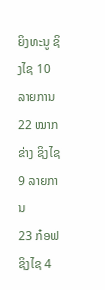ຍິງທະນູ ຊິງໄຊ 10 ລາຍການ
22 ໝາກຂ່າງ ຊິງໄຊ 9 ລາຍການ
23 ກ໋ອຟ ຊິງໄຊ 4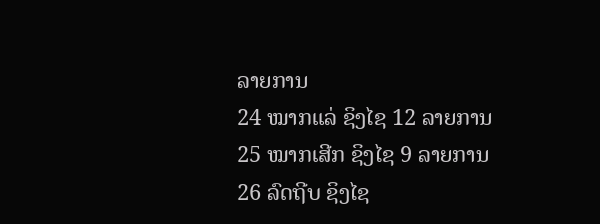ລາຍການ
24 ໝາກແລ່ ຊິງໄຊ 12 ລາຍການ
25 ໝາກເສີກ ຊິງໄຊ 9 ລາຍການ
26 ລົດຖີບ ຊິງໄຊ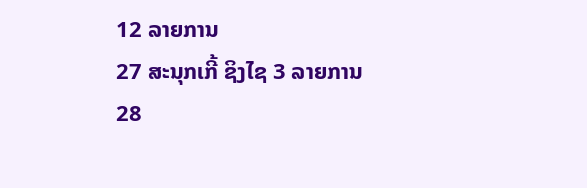12 ລາຍການ
27 ສະນຸກເກີ້ ຊິງໄຊ 3 ລາຍການ
28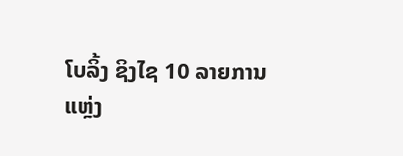ໂບລິ້ງ ຊິງໄຊ 10 ລາຍການ
ແຫຼ່ງ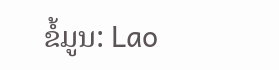ຂໍ້ມູນ: Lao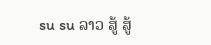su su ລາວ ສູ້ ສູ້